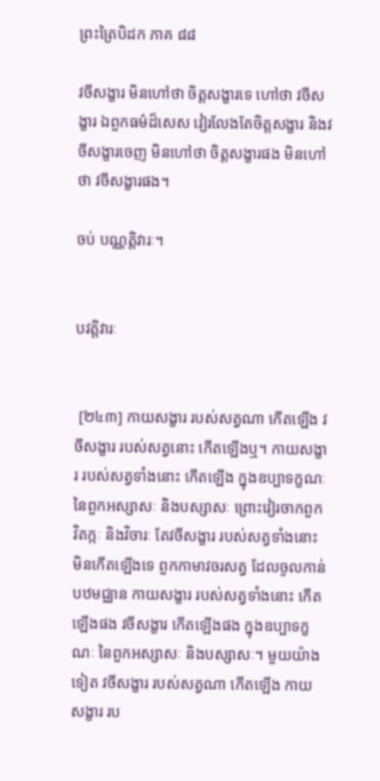ព្រះត្រៃបិដក ភាគ ៨៨

វចីសង្ខារ មិនហៅថា ចិត្តសង្ខារទេ ហៅថា វចីសង្ខារ ឯពួកធម៌ដ៏សេស វៀរលែងតែចិត្តសង្ខារ និងវចីសង្ខារចេញ មិនហៅថា ចិត្តសង្ខារផង មិនហៅថា វចីសង្ខារផង។

ចប់ បណ្ណតិ្តវារៈ។


បវត្តិវារៈ


 [២៤៣] កាយសង្ខារ របស់សត្វណា កើតឡើង វចីសង្ខារ របស់សត្វនោះ កើតឡើងឬ។ កាយសង្ខារ របស់សត្វទាំងនោះ កើតឡើង ក្នុងឧប្បាទក្ខណៈ នៃពួកអស្សាសៈ និងបស្សាសៈ ព្រោះវៀរចាកពួកវិតក្កៈ និងវិចារៈ តែវចីសង្ខារ របស់សត្វទាំងនោះ មិនកើតឡើងទេ ពួកកាមាវចរសត្វ ដែលចូលកាន់បឋមជ្ឈាន កាយសង្ខារ របស់សត្វទាំងនោះ កើតឡើងផង វចីសង្ខារ កើតឡើងផង ក្នុងឧប្បាទក្ខណៈ នៃពួកអស្សាសៈ និងបស្សាសៈ។ មួយយ៉ាងទៀត វចីសង្ខារ របស់សត្វណា កើតឡើង កាយសង្ខារ រប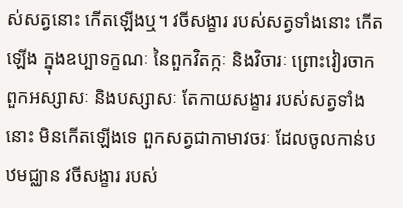ស់សត្វនោះ កើតឡើងឬ។ វចីសង្ខារ របស់សត្វទាំងនោះ កើតឡើង ក្នុងឧប្បាទក្ខណៈ នៃពួកវិតក្កៈ និងវិចារៈ ព្រោះវៀរចាកពួកអស្សាសៈ និងបស្សាសៈ តែកាយសង្ខារ របស់សត្វទាំងនោះ មិនកើតឡើងទេ ពួកសត្វជាកាមាវចរៈ ដែលចូលកាន់បឋមជ្ឈាន វចីសង្ខារ របស់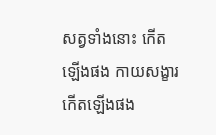សត្វទាំងនោះ កើតឡើងផង កាយសង្ខារ កើតឡើងផង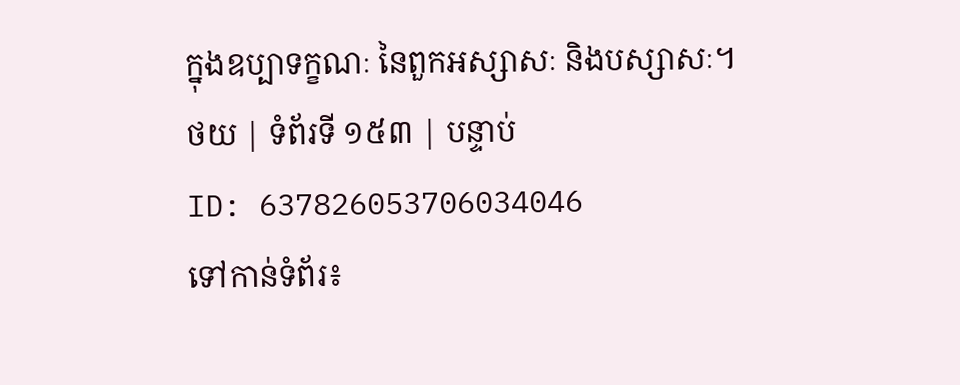ក្នុងឧប្បាទក្ខណៈ នៃពួកអស្សាសៈ និងបស្សាសៈ។
ថយ | ទំព័រទី ១៥៣ | បន្ទាប់
ID: 637826053706034046
ទៅកាន់ទំព័រ៖